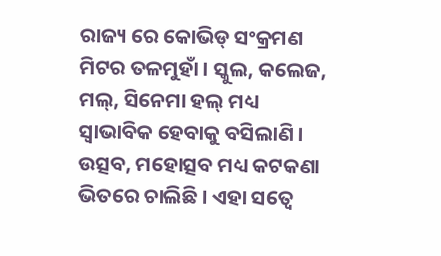ରାଜ୍ୟ ରେ କୋଭିଡ୍ ସଂକ୍ରମଣ ମିଟର ତଳମୁହାଁ । ସ୍କୁଲ, କଲେଜ, ମଲ୍, ସିନେମା ହଲ୍ ମଧ୍ୟ ସ୍ୱାଭାବିକ ହେବାକୁ ବସିଲାଣି । ଉତ୍ସବ, ମହୋତ୍ସବ ମଧ୍ୟ କଟକଣା ଭିତରେ ଚାଲିଛି । ଏହା ସତ୍ୱେ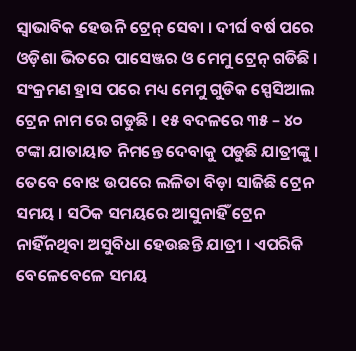ସ୍ବାଭାବିକ ହେଉନି ଟ୍ରେନ୍ ସେବା । ଦୀର୍ଘ ବର୍ଷ ପରେ ଓଡ଼ିଶା ଭିତରେ ପାସେଞ୍ଜର ଓ ମେମୁ ଟ୍ରେନ୍ ଗଡିଛି । ସଂକ୍ରମଣ ହ୍ରାସ ପରେ ମଧ୍ୟ ମେମୁ ଗୁଡିକ ସ୍ପେସିଆଲ ଟ୍ରେନ ନାମ ରେ ଗଡୁଛି । ୧୫ ବଦଳରେ ୩୫ – ୪୦ ଟଙ୍କା ଯାତାୟାତ ନିମନ୍ତେ ଦେବାକୁ ପଡୁଛି ଯାତ୍ରୀଙ୍କୁ ।
ତେବେ ବୋଝ ଉପରେ ଲଳିତା ବିଡ଼ା ସାଜିଛି ଟ୍ରେନ ସମୟ । ସଠିକ ସମୟରେ ଆସୁନାହିଁ ଟ୍ରେନ ନାହିଁନଥିବା ଅସୁବିଧା ହେଉଛନ୍ତି ଯାତ୍ରୀ । ଏପରିକି ବେଳେବେଳେ ସମୟ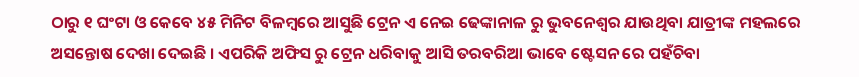ଠାରୁ ୧ ଘଂଟା ଓ କେବେ ୪୫ ମିନିଟ ବିଳମ୍ବରେ ଆସୁଛି ଟ୍ରେନ ଏ ନେଇ ଢେଙ୍କାନାଳ ରୁ ଭୁବନେଶ୍ୱର ଯାଉଥିବା ଯାତ୍ରୀଙ୍କ ମହଲରେ ଅସନ୍ତୋଷ ଦେଖା ଦେଇଛି । ଏପରିକି ଅଫିସ ରୁ ଟ୍ରେନ ଧରିବାକୁ ଆସି ତରବରିଆ ଭାବେ ଷ୍ଟେସନ ରେ ପହଁଚିବା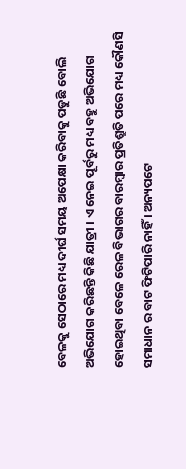ବେଳକୁ ସେଠାରେ ମଧ୍ୟ ଦୀର୍ଘ ସମୟ ଅପେକ୍ଷା କରିବାକୁ ପଡୁଛି ବୋଲି ଅଭିଯୋଗ କରିଛନ୍ତି କିଛି ଯାତ୍ରୀ । ଏ ନେଇ ପୂର୍ବରୁ ମଧ୍ୟ ବହୁ ଅଭିଯୋଗ ହୋଇଥିବା ବେଳେ ରେଳ ବିଭାଗର ବାରମ୍ବାର ପ୍ରତିଶ୍ରୁତି ପରେ ମଧ୍ୟ କୌଣସି ସମାଧାନ ର ବାଟ ଫିଟିପାରି ନାହିଁ । ଅନ୍ୟପଟେ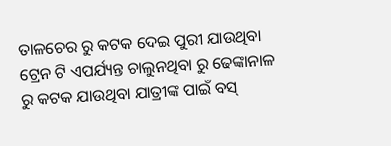ତାଳଚେର ରୁ କଟକ ଦେଇ ପୁରୀ ଯାଉଥିବା ଟ୍ରେନ ଟି ଏପର୍ଯ୍ୟନ୍ତ ଚାଲୁନଥିବା ରୁ ଢେଙ୍କାନାଳ ରୁ କଟକ ଯାଉଥିବା ଯାତ୍ରୀଙ୍କ ପାଇଁ ବସ୍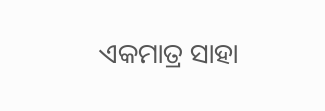ଏକମାତ୍ର ସାହା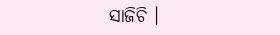ସାଜିଚି ।